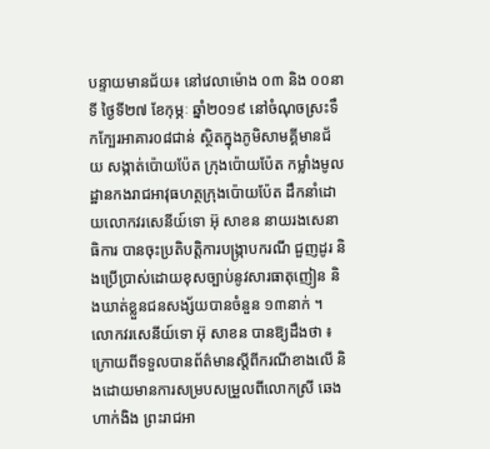បន្ទាយមានជ័យ៖ នៅវេលាម៉ោង ០៣ និង ០០នាទី ថ្ងៃទី២៧ ខែកុម្ភៈ ឆ្នាំ២០១៩ នៅចំណុចស្រះទឹកក្បែរអាគារ០៨ជាន់ ស្ថិតក្នុងភូមិសាមគី្គមានជ័យ សង្កាត់ប៉ោយប៉ែត ក្រុងប៉ោយប៉ែត កម្លាំងមូលដ្ឋានកងរាជអាវុធហត្ថក្រុងប៉ោយប៉ែត ដឹកនាំដោយលោកវរសេនីយ៍ទោ អ៊ុ សាខន នាយរងសេនាធិការ បានចុះប្រតិបត្តិការបង្រ្កាបករណី ជួញដូរ និងប្រើប្រាស់ដោយខុសច្បាប់នូវសារធាតុញៀន និងឃាត់ខ្លួនជនសង្ស័យបានចំនួន ១៣នាក់ ។
លោកវរសេនីយ៍ទោ អ៊ុ សាខន បានឱ្យដឹងថា ៖ ក្រោយពីទទួលបានព័ត៌មានស្តីពីករណីខាងលើ និងដោយមានការសម្របសម្រួលពីលោកស្រី ឆេង ហាក់ងិង ព្រះរាជអា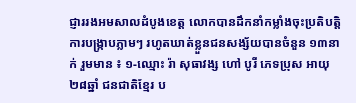ជ្ញាររងអមសាលដំបូងខេត្ត លោកបានដឹកនាំកម្លាំងចុះប្រតិបត្តិការបង្រ្កាបភ្លាមៗ រហូតឃាត់ខ្លួនជនសង្ស័យបានចំនួន ១៣នាក់ រួមមាន ៖ ១-ឈ្មោះ រ៉ា សុធាវង្ស ហៅ បូរី ភេទប្រុស អាយុ ២៨ឆ្នាំ ជនជាតិខ្មែរ ប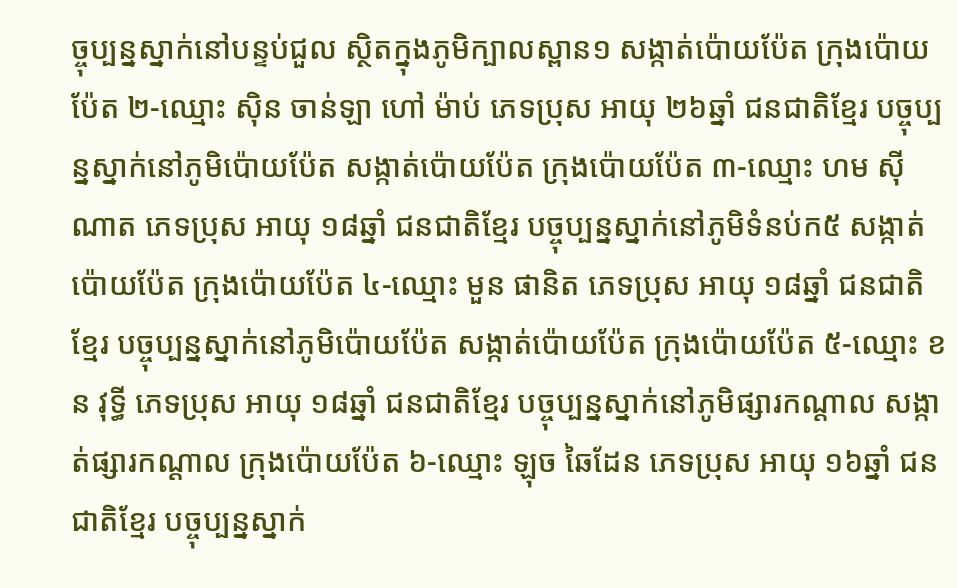ច្ចុប្បន្នស្នាក់នៅបន្ទប់ជួល ស្ថិតក្នុងភូមិក្បាលស្ពាន១ សង្កាត់ប៉ោយប៉ែត ក្រុងប៉ោយប៉ែត ២-ឈ្មោះ ស៊ិន ចាន់ឡា ហៅ ម៉ាប់ ភេទប្រុស អាយុ ២៦ឆ្នាំ ជនជាតិខ្មែរ បច្ចុប្បន្នស្នាក់នៅភូមិប៉ោយប៉ែត សង្កាត់ប៉ោយប៉ែត ក្រុងប៉ោយប៉ែត ៣-ឈ្មោះ ហម ស៊ីណាត ភេទប្រុស អាយុ ១៨ឆ្នាំ ជនជាតិខ្មែរ បច្ចុប្បន្នស្នាក់នៅភូមិទំនប់ក៥ សង្កាត់ប៉ោយប៉ែត ក្រុងប៉ោយប៉ែត ៤-ឈ្មោះ មួន ផានិត ភេទប្រុស អាយុ ១៨ឆ្នាំ ជនជាតិខ្មែរ បច្ចុប្បន្នស្នាក់នៅភូមិប៉ោយប៉ែត សង្កាត់ប៉ោយប៉ែត ក្រុងប៉ោយប៉ែត ៥-ឈ្មោះ ខន វុទី្ធ ភេទប្រុស អាយុ ១៨ឆ្នាំ ជនជាតិខ្មែរ បច្ចុប្បន្នស្នាក់នៅភូមិផ្សារកណ្តាល សង្កាត់ផ្សារកណ្តាល ក្រុងប៉ោយប៉ែត ៦-ឈ្មោះ ឡុច ឆៃដែន ភេទប្រុស អាយុ ១៦ឆ្នាំ ជនជាតិខ្មែរ បច្ចុប្បន្នស្នាក់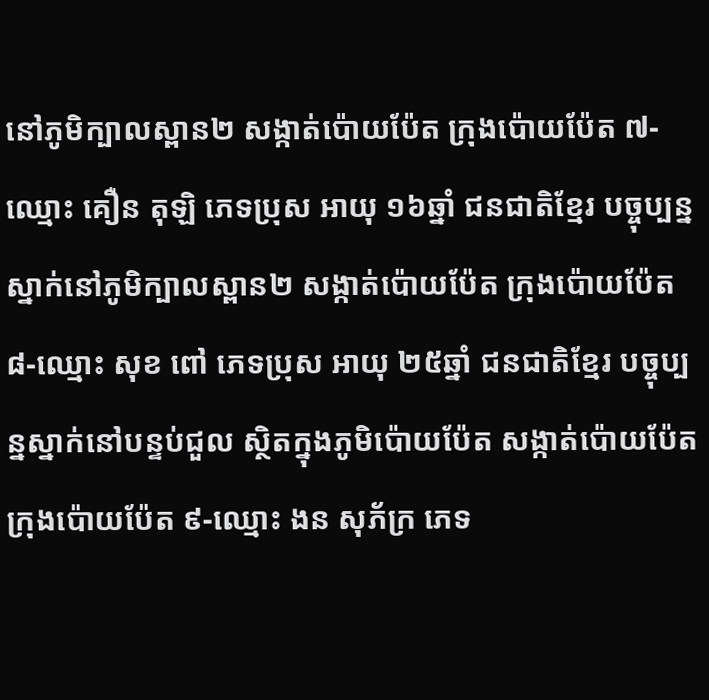នៅភូមិក្បាលស្ពាន២ សង្កាត់ប៉ោយប៉ែត ក្រុងប៉ោយប៉ែត ៧-ឈ្មោះ គឿន តុឡិ ភេទប្រុស អាយុ ១៦ឆ្នាំ ជនជាតិខ្មែរ បច្ចុប្បន្នស្នាក់នៅភូមិក្បាលស្ពាន២ សង្កាត់ប៉ោយប៉ែត ក្រុងប៉ោយប៉ែត ៨-ឈ្មោះ សុខ ពៅ ភេទប្រុស អាយុ ២៥ឆ្នាំ ជនជាតិខ្មែរ បច្ចុប្បន្នស្នាក់នៅបន្ទប់ជួល ស្ថិតក្នុងភូមិប៉ោយប៉ែត សង្កាត់ប៉ោយប៉ែត ក្រុងប៉ោយប៉ែត ៩-ឈ្មោះ ងន សុភ័ក្រ ភេទ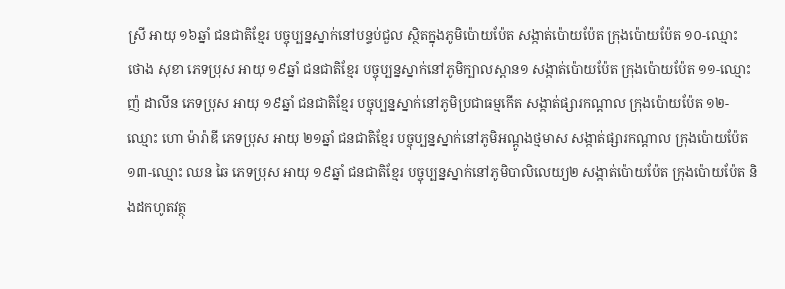ស្រី អាយុ ១៦ឆ្នាំ ជនជាតិខ្មែរ បច្ចុប្បន្នស្នាក់នៅបន្ទប់ជួល ស្ថិតក្នុងភូមិប៉ោយប៉ែត សង្កាត់ប៉ោយប៉ែត ក្រុងប៉ោយប៉ែត ១០-ឈ្មោះ ថោង សុខា ភេទប្រុស អាយុ ១៩ឆ្នាំ ជនជាតិខ្មែរ បច្ចុប្បន្នស្នាក់នៅភូមិក្បាលស្ពាន១ សង្កាត់ប៉ោយប៉ែត ក្រុងប៉ោយប៉ែត ១១-ឈ្មោះ ញ៉ ដាលីន ភេទប្រុស អាយុ ១៩ឆ្នាំ ជនជាតិខ្មែរ បច្ចុប្បន្នស្នាក់នៅភូមិប្រជាធម្មកើត សង្កាត់ផ្សារកណ្តាល ក្រុងប៉ោយប៉ែត ១២-ឈ្មោះ ហោ ម៉ារ៉ាឌី ភេទប្រុស អាយុ ២១ឆ្នាំ ជនជាតិខ្មែរ បច្ចុប្បន្នស្នាក់នៅភូមិអណ្តូងថ្មមាស សង្កាត់ផ្សារកណ្តាល ក្រុងប៉ោយប៉ែត ១៣-ឈ្មោះ ឈន ឆៃ ភេទប្រុស អាយុ ១៩ឆ្នាំ ជនជាតិខ្មែរ បច្ចុប្បន្នស្នាក់នៅភូមិបាលិលេយ្យ២ សង្កាត់ប៉ោយប៉ែត ក្រុងប៉ោយប៉ែត និងដកហូតវត្ថុ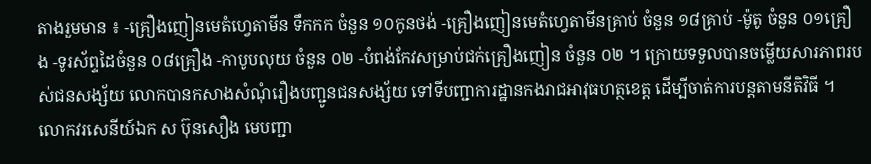តាងរួមមាន ៖ -គ្រឿងញៀនមេតំហ្វេតាមីន ទឹកកក ចំនួន ១០កូនថង់ -គ្រឿងញៀនមេតំហ្វេតាមីនគ្រាប់ ចំនួន ១៨គ្រាប់ -ម៉ូតូ ចំនួន ០១គ្រឿង -ទូរស័ព្ទដៃចំនួន ០៨គ្រឿង -កាបូបលុយ ចំនួន ០២ -បំពង់កែវសម្រាប់ជក់គ្រឿងញៀន ចំនួន ០២ ។ ក្រោយទទួលបានចម្លើយសារភាពរបស់ជនសង្ស័យ លោកបានកសាងសំណុំរឿងបញ្ជូនជនសង្ស័យ ទៅទីបញ្ជាការដ្ឋានកងរាជអាវុធហត្ថខេត្ត ដើម្បីចាត់ការបន្តតាមនីតិវិធី ។
លោកវរសេនីយ៍ឯក ស ប៊ុនសឿង មេបញ្ជា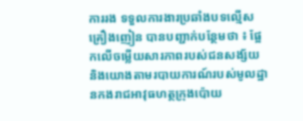ការរង ទទួលការងារប្រឆាំងបទល្មើសគ្រឿងញៀន បានបញ្ជាក់បន្ថែមថា ៖ ផ្អែកលើចម្លើយសារភាពរបស់ជនសង្ស័យ និងយោងតាមរបាយការណ៍របស់មូលដ្ឋានកងរាជអាវុធហត្ថក្រុងប៉ោយ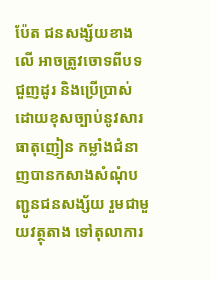ប៉ែត ជនសង្ស័យខាងលើ អាចត្រូវចោទពីបទ ជួញដូរ និងប្រើប្រាស់ដោយខុសច្បាប់នូវសារធាតុញៀន កម្លាំងជំនាញបានកសាងសំណុំបញ្ជូនជនសង្ស័យ រួមជាមួយវត្ថុតាង ទៅតុលាការ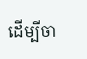ដើម្បីចា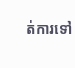ត់ការទៅ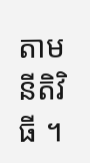តាមនីតិវិធី ។